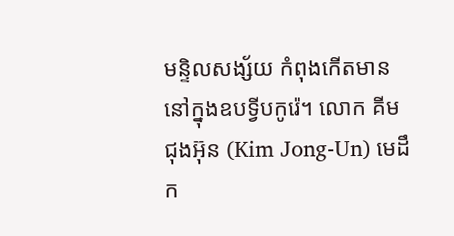មន្ទិលសង្ស័យ កំពុងកើតមាន នៅក្នុងឧបទ្វីបកូរ៉េ។ លោក គីម ជុងអ៊ុន (Kim Jong-Un) មេដឹក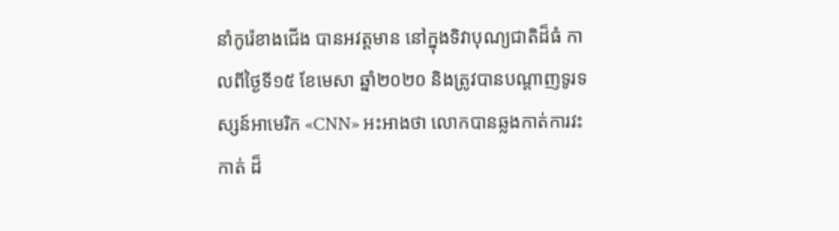នាំកូរ៉េខាងជើង បានអវត្តមាន នៅក្នុងទិវាបុណ្យជាតិដ៏ធំ កាលពីថ្ងៃទី១៥ ខែមេសា ឆ្នាំ២០២០ និងត្រូវបានបណ្ដាញទូរទស្សន៍អាមេរិក «CNN» អះអាងថា លោកបានឆ្លងកាត់ការវះកាត់ ដ៏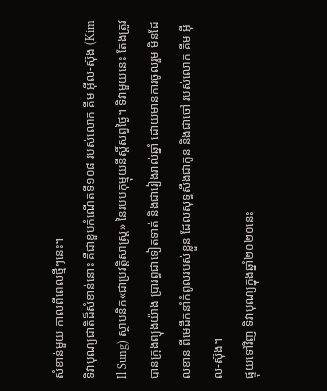សំខាន់មួយ កាលពីពេលថ្មីៗនេះ។
ទិវាបុណ្យជាតិដ៏សំខាន់នោះ គឺជាខួបកំណើតទី១០៨ របស់លោក គីម អ៊ីល-ស៊ុង (Kim Il Sung) ស្ថាបនិក«ជាប្រវត្តិសាស្ត្រ» នៃរបបកុម្មុយនីស្ដិ៍សព្វថ្ងៃ។ ទិវាមួយនេះ តែងត្រូវបានក្រុងព្យុងយ៉ាង ប្រារព្ធជាទៀតទាត់ និងជារៀងរាល់ឆ្នាំ ដោយមានការចូលរួម មិនដែលខាន ពីមេដឹកនាំកំពូលរបស់ខ្លួន ដែលសុទ្ធសឹងជាកូន និងជាចៅ របស់លោក គីម អ៊ីល-ស៊ុង។
ផ្ទុយទៅវិញ ទិវាបុណ្យក្នុងឆ្នាំ២០២០នេះ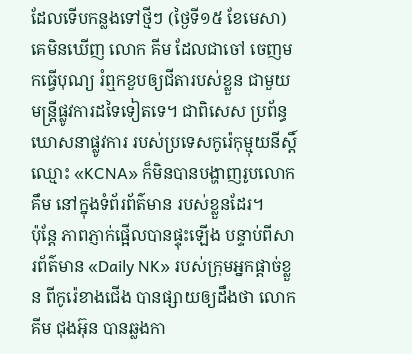ដែលទើបកន្លងទៅថ្មីៗ (ថ្ងៃទី១៥ ខែមេសា) គេមិនឃើញ លោក គីម ដែលជាចៅ ចេញមកធ្វើបុណ្យ រំឮកខួបឲ្យជីតារបស់ខ្លួន ជាមួយមន្ត្រីផ្លូវការដទៃទៀតទេ។ ជាពិសេស ប្រព័ន្ធឃោសនាផ្លូវការ របស់ប្រទេសកូរ៉េកុម្មុយនីស្ដិ៍ ឈ្មោះ «KCNA» ក៏មិនបានបង្ហាញរូបលោក គឹម នៅក្នុងទំព័រព័ត៌មាន របស់ខ្លួនដែរ។
ប៉ុន្តែ ភាពភ្ញាក់ផ្អើលបានផ្ទុះឡើង បន្ទាប់ពីសារព័ត៌មាន «Daily NK» របស់ក្រុមអ្នកផ្ដាច់ខ្លួន ពីកូរ៉េខាងជើង បានផ្សាយឲ្យដឹងថា លោក គីម ជុងអ៊ុន បានឆ្លងកា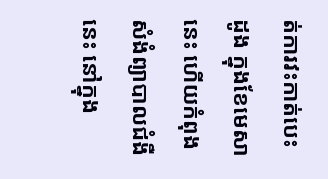ត់ការវះកាត់បេះដូង ក្នុងខែមេសានេះ ហើយកំពុងសំងំព្យាបាលជំងឺនេះ នៅក្នុង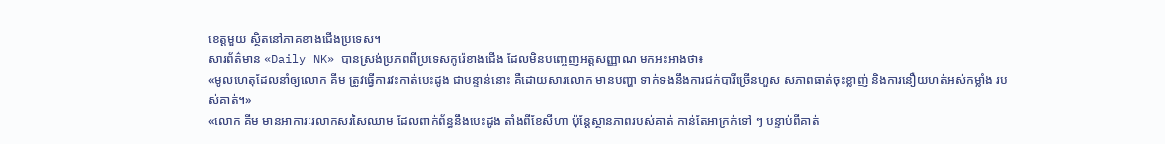ខេត្តមួយ ស្ថិតនៅភាគខាងជើងប្រទេស។
សារព័ត៌មាន «Daily NK» បានស្រង់ប្រភពពីប្រទេសកូរ៉េខាងជើង ដែលមិនបញ្ចេញអត្តសញ្ញាណ មកអះអាងថា៖
«មូលហេតុដែលនាំឲ្យលោក គីម ត្រូវធ្វើការវះកាត់បេះដូង ជាបន្ទាន់នោះ គឺដោយសារលោក មានបញ្ហា ទាក់ទងនឹងការជក់បារីច្រើនហួស សភាពធាត់ចុះខ្លាញ់ និងការនឿយហត់អស់កម្លាំង របស់គាត់។»
«លោក គីម មានអាការៈរលាកសរសៃឈាម ដែលពាក់ព័ន្ធនឹងបេះដូង តាំងពីខែសីហា ប៉ុន្តែស្ថានភាពរបស់គាត់ កាន់តែអាក្រក់ទៅ ៗ បន្ទាប់ពីគាត់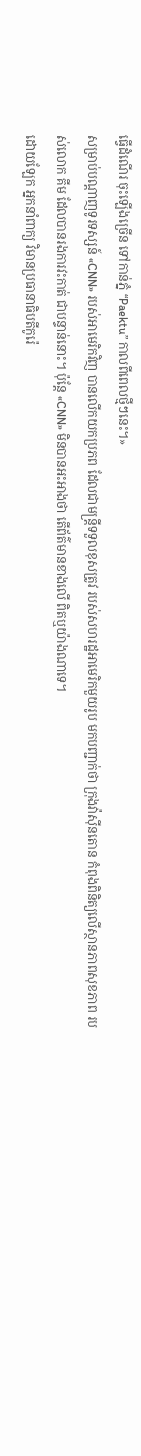ធ្វើដំណើរ ចុះឡើងច្រើន ទៅកាន់ភ្នំ “Paektu” កាលពីពេលថ្មីៗនេះ។»
សម្រាប់បណ្ដាញទូរទស្សន៍ «CNN» របស់អាមេរិកវិញ បានលើកយកប្រភព ដែលជាមន្ត្រីទទួលខុសត្រូវ របស់សហរដ្ឋអាមេរិកមួយរូប មកបញ្ជាក់ថា ក្រុងវ៉ាស៊ីនតោន កំពុងពិនិត្យលើស្ថានភាពសុខភាព របស់លោក គីម ដែលបានរងការវះកាត់ ជាបន្ទាន់នោះ។ ប៉ុន្តែ «CNN» មិនបានអះអាងថា តើព័ត៌មានខាងលើ ពិតឬយ៉ាងណាទេ។
ដោយឡែក អ្នកនាំពាក្យ វិមានប្រធានាធិបតីកូរ៉េ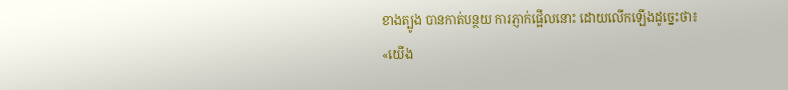ខាងត្បូង បានកាត់បន្ថយ ការភ្ញាក់ផ្អើលនោះ ដោយលើកឡើងដូច្នេះថា៖
«យើង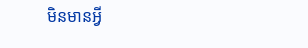មិនមានអ្វី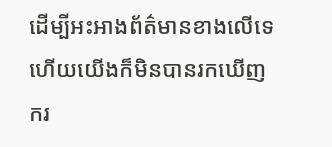ដើម្បីអះអាងព័ត៌មានខាងលើទេ ហើយយើងក៏មិនបានរកឃើញ ករ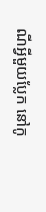ណីអ្វីមួយប្លែក នៅកូ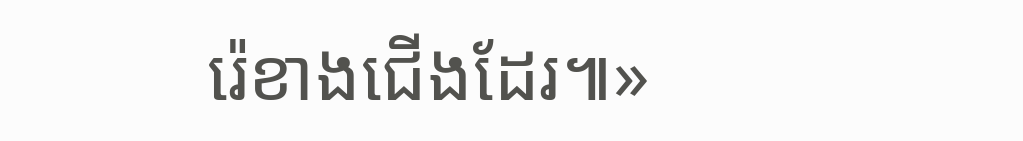រ៉េខាងជើងដែរ៕»